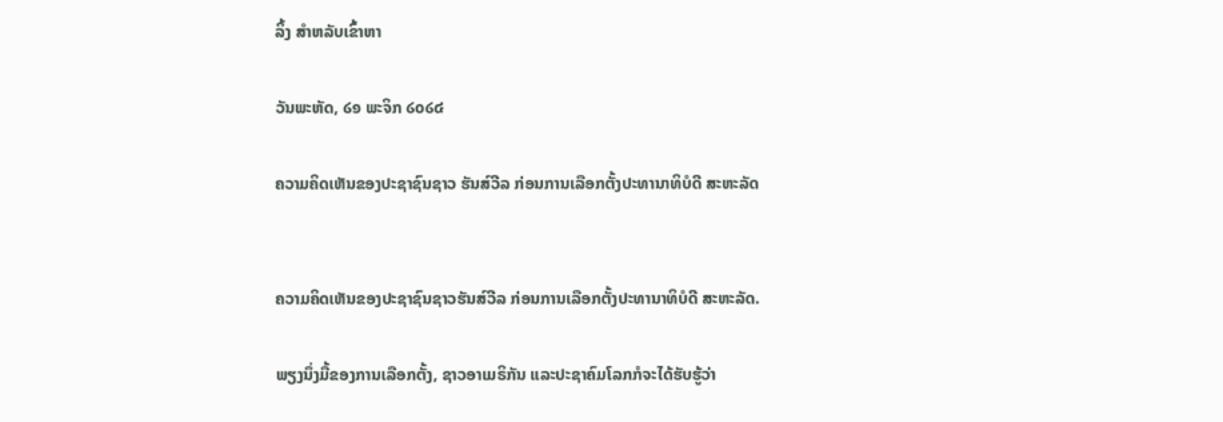ລິ້ງ ສຳຫລັບເຂົ້າຫາ

ວັນພະຫັດ, ໒໑ ພະຈິກ ໒໐໒໔

ຄວາມຄິດເຫັນຂອງປະຊາຊົນຊາວ ຮັນສ໌ວີລ ກ່ອນການເລືອກຕັ້ງປະທານາທິບໍດີ ສະຫະລັດ


ຄວາມຄິດເຫັນຂອງປະຊາຊົນຊາວຮັນສ໌ວີລ ກ່ອນການເລືອກຕັ້ງປະທານາທິບໍດີ ສະຫະລັດ.

ພຽງນຶ່ງມື້ຂອງການເລືອກຕັ້ງ, ຊາວອາເມຣິກັນ ແລະປະຊາຄົມໂລກກໍຈະໄດ້ຮັບຮູ້ວ່າ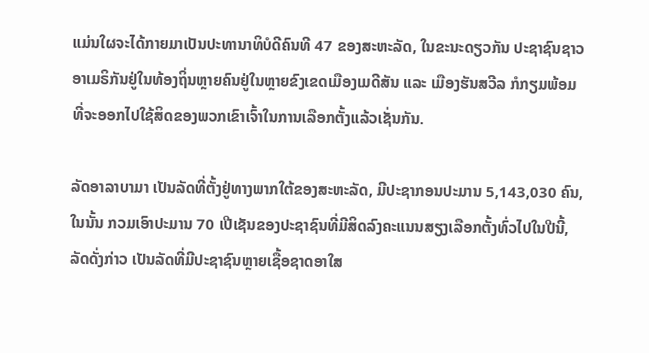ແມ່ນໃຜຈະໄດ້ກາຍມາເປັນປະທານາທິບໍດີຄົນທີ 47 ຂອງສະຫະລັດ, ໃນຂະນະດຽວກັນ ປະຊາຊົນຊາວອາເມຣິກັນຢູ່ໃນທ້ອງຖິ່ນຫຼາຍຄົນຢູ່ໃນຫຼາຍຂົງເຂດເມືອງເມດີສັນ ແລະ ເມືອງຮັນສວີລ ກໍກຽມພ້ອມທີ່ຈະອອກໄປໃຊ້ສິດຂອງພວກເຂົາເຈົ້າໃນການເລືອກຕັ້ງແລ້ວເຊັ່ນກັນ.

ລັດອາລາບາມາ ເປັນລັດທີ່ຕັ້ງຢູ່ທາງພາກໃຕ້ຂອງສະຫະລັດ, ມີປະຊາກອນປະມານ 5,143,030 ຄົນ, ໃນນັ້ນ ກວມເອົາປະມານ 70 ເປີເຊັນຂອງປະຊາຊົນທີ່ມີສິດລົງຄະແນນສຽງເລືອກຕັ້ງທົ່ວໄປໃນປີນີ້, ລັດດັ່ງກ່າວ ເປັນລັດທີ່ມີປະຊາຊົນຫຼາຍເຊື້ອຊາດອາໃສ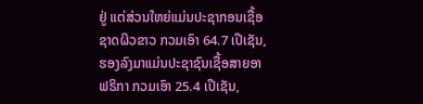ຢູ່ ແຕ່ສ່ວນໃຫຍ່ແມ່ນປະຊາກອນເຊື້ອຊາດຜິວຂາວ ກວມເອົາ 64.7 ເປີເຊັນ, ຮອງລົງມາແມ່ນປະຊາຊົນເຊື້ອສາຍອາຟຣິກາ ກວມເອົາ 25.4 ເປີເຊັນ,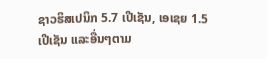ຊາວຮິສເປນິກ 5.7 ເປີເຊັນ, ເອເຊຍ 1.5 ເປີເຊັນ ແລະອື່ນໆຕາມ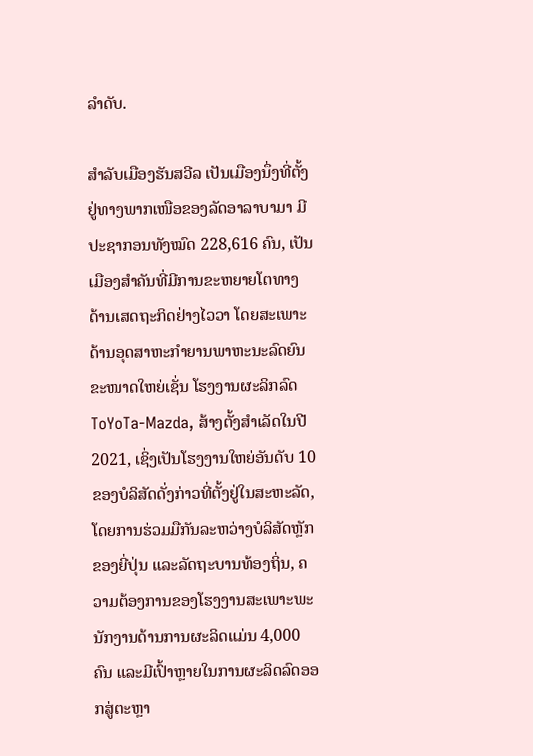ລໍາດັບ.

ສໍາລັບເມືອງຮັນສວີລ ເປັນເມືອງນຶ່ງທີ່ຕັ້ງຢູ່ທາງພາກເໜືອຂອງລັດອາລາບາມາ ມີປະຊາກອນທັງໝົດ 228,616 ຄົນ, ເປັນເມືອງສໍາຄັນທີ່ມີການຂະຫຍາຍໂຕທາງດ້ານເສດຖະກິດຢ່າງໄວວາ ໂດຍສະເພາະດ້ານອຸດສາຫະກໍາຍານພາຫະນະລົດຍົນຂະໜາດໃຫຍ່ເຊັ່ນ ໂຮງງານຜະລິກລົດ ToYoTa-Mazda, ສ້າງຕັ້ງສໍາເລັດໃນປີ 2021, ເຊິ່ງເປັນໂຮງງານໃຫຍ່ອັນດັບ 10 ຂອງບໍລິສັດດັ່ງກ່າວທີ່ຕັ້ງຢູ່ໃນສະຫະລັດ, ໂດຍການຮ່ວມມືກັນລະຫວ່າງບໍລິສັດຫຼັກຂອງຍີ່ປຸ່ນ ແລະລັດຖະບານທ້ອງຖິ່ນ, ຄວາມຕ້ອງການຂອງໂຮງງານສະເພາະພະນັກງານດ້ານການຜະລິດແມ່ນ 4,000 ຄົນ ແລະມີເປົ້າຫຼາຍໃນການຜະລິດລົດອອກສູ່ຕະຫຼາ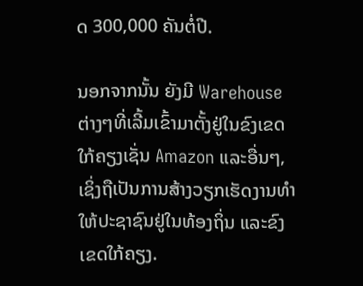ດ 300,000 ຄັນຕໍ່ປີ.

ນອກຈາກນັ້ນ ຍັງມີ Warehouse ຕ່າງໆທີ່ເລີ້ມເຂົ້າມາຕັ້ງຢູ່ໃນຂົງເຂດໃກ້ຄຽງເຊັ່ນ Amazon ແລະອື່ນໆ, ເຊິ່ງຖືເປັນການສ້າງວຽກເຮັດງານທໍາໃຫ້ປະຊາຊົນຢູ່ໃນທ້ອງຖິ່ນ ແລະຂົງເຂດໃກ້ຄຽງ.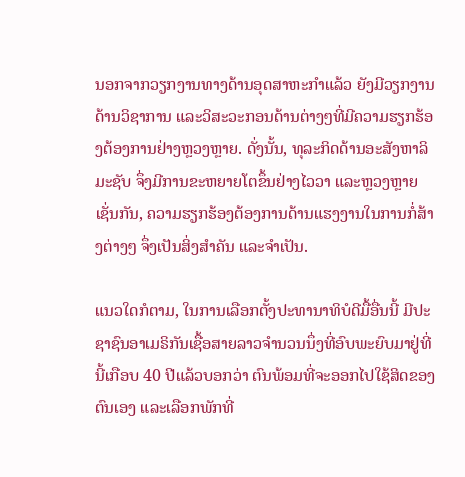ນອກຈາກວຽກງານທາງດ້ານອຸດສາຫະກໍາແລ້ວ ຍັງມີວຽກງານດ້ານວິຊາການ ແລະວິສະວະກອນດ້ານຕ່າງໆທີ່ມີຄວາມຮຽກຮ້ອງຕ້ອງການຢ່າງຫຼວງຫຼາຍ. ດັ່ງນັ້ນ, ທຸລະກິດດ້ານອະສັງຫາລິມະຊັບ ຈຶ່ງມີການຂະຫຍາຍໂຕຂຶ້ນຢ່າງໄວວາ ແລະຫຼວງຫຼາຍເຊັ່ນກັນ, ຄວາມຮຽກຮ້ອງຕ້ອງການດ້ານແຮງງານໃນການກໍ່ສ້າງຕ່າງໆ ຈຶ່ງເປັນສິ່ງສໍາຄັນ ແລະຈໍາເປັນ.

ແນວໃດກໍຕາມ, ໃນການເລືອກຕັ້ງປະທານາທິບໍດີມື້ອື່ນນີ້ ມີປະຊາຊົນອາເມຣິກັນເຊື້ອສາຍລາວຈໍານວນນຶ່ງທີ່ອົບພະຍົບມາຢູ່ທີ່ນີ້ເກືອບ 40 ປີແລ້ວບອກວ່າ ຕົນພ້ອມທີ່ຈະອອກໄປໃຊ້ສິດຂອງຕົນເອງ ແລະເລືອກພັກທີ່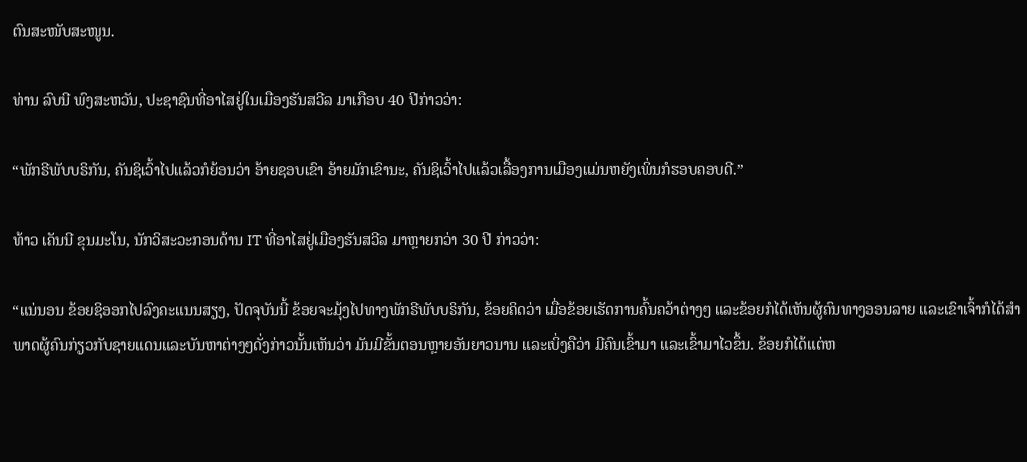ຕົນສະໜັບສະໜູນ.

ທ່ານ ລົບນີ ພົງສະຫວັນ, ປະຊາຊົນທີ່ອາໄສຢູ່ໃນເມືອງຮັນສວີລ ມາເກືອບ 40 ປີກ່າວວ່າ:

“ພັກຣີພັບບຣິກັນ, ຄັນຊິເວົ້າໄປແລ້ວກໍຍ້ອນວ່າ ອ້າຍຊອບເຂົາ ອ້າຍມັກເຂົານະ, ຄັນຊິເວົ້າໄປແລ້ວເລື້ອງການເມືອງແມ່ນຫຍັງເພິ່ນກໍຮອບຄອບດີ.”

ທ້າວ ເຄັນນີ ຂຸນມະໂນ, ນັກວິສະວະກອນດ້ານ IT ທີ່ອາໄສຢູ່ເມືອງຮັນສວີລ ມາຫຼາຍກວ່າ 30 ປີ ກ່າວວ່າ:

“ແນ່ນອນ ຂ້ອຍຊິອອກໄປລົງຄະແນນສຽງ, ປັດຈຸບັນນີ້ ຂ້ອຍຈະມຸ້ງໄປທາງພັກຣີພັບບຣິກັນ, ຂ້ອຍຄິດວ່າ ເມື່ອຂ້ອຍເຮັດການຄົ້ນຄວ້າຕ່າງໆ ແລະຂ້ອຍກໍໄດ້ເຫັນຜູ້ຄົນທາງອອນລາຍ ແລະເຂົາເຈົ້າກໍໄດ້ສໍາພາດຜູ້ຄົນກ່ຽວກັບຊາຍແດນແລະບັນຫາຕ່າງໆດັ່ງກ່າວນັ້ນເຫັນວ່າ ມັນມີຂັ້ນຕອນຫຼາຍອັນຍາວນານ ແລະເບິ່ງຄືວ່າ ມີຄົນເຂົ້າມາ ແລະເຂົ້າມາໄວຂຶ້ນ. ຂ້ອຍກໍໄດ້ແຕ່ຫ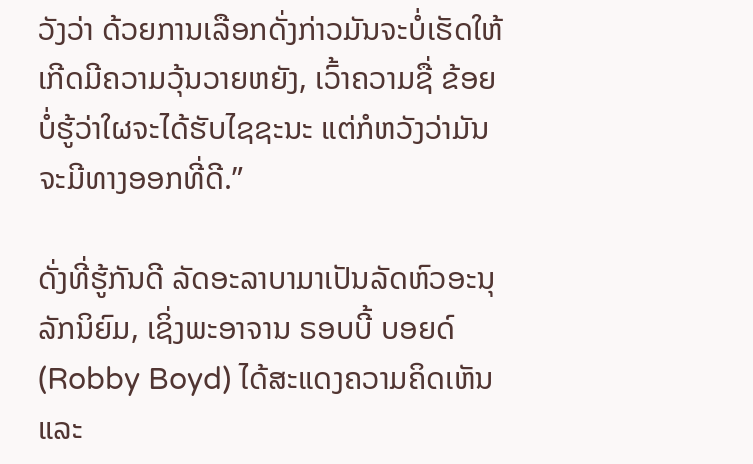ວັງວ່າ ດ້ວຍການເລືອກດັ່ງກ່າວມັນຈະບໍ່ເຮັດໃຫ້ເກີດມີຄວາມວຸ້ນວາຍຫຍັງ, ເວົ້າຄວາມຊື່ ຂ້ອຍບໍ່ຮູ້ວ່າໃຜຈະໄດ້ຮັບໄຊຊະນະ ແຕ່ກໍຫວັງວ່າມັນຈະມີທາງອອກທີ່ດີ.”

ດັ່ງທີ່ຮູ້ກັນດີ ລັດອະລາບາມາເປັນລັດຫົວອະນຸລັກນິຍົມ, ເຊິ່ງພະອາຈານ ຣອບບີ້ ບອຍດ໌ (Robby Boyd) ໄດ້ສະແດງຄວາມຄິດເຫັນ ແລະ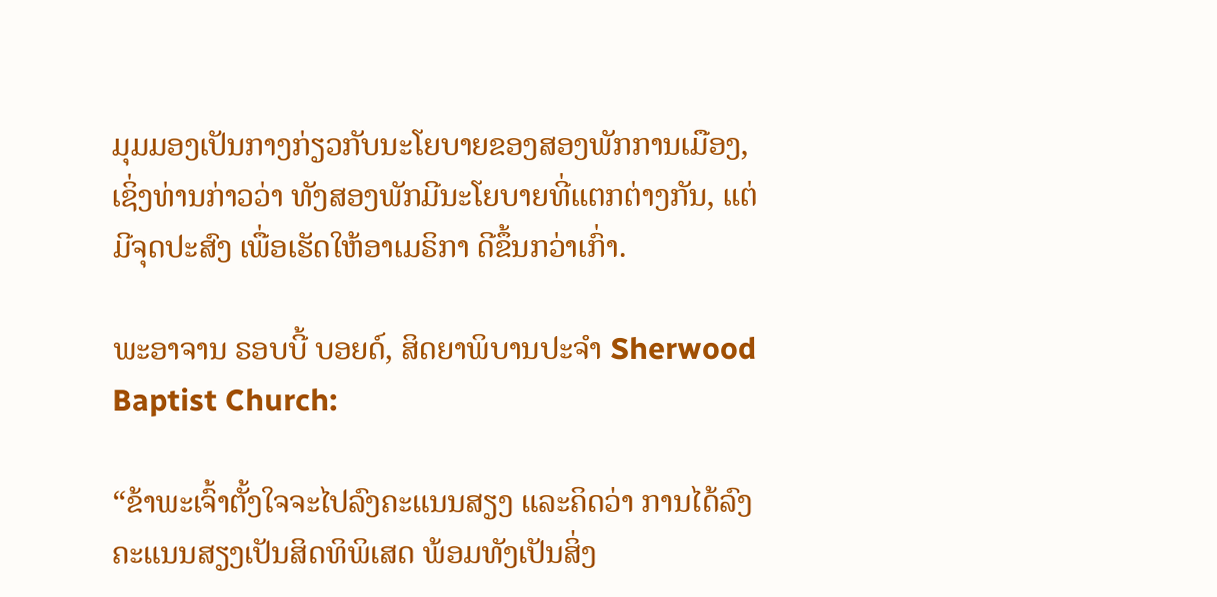ມຸມມອງເປັນກາງກ່ຽວກັບນະໂຍບາຍຂອງສອງພັກການເມືອງ, ເຊິ່ງທ່ານກ່າວວ່າ ທັງສອງພັກມີນະໂຍບາຍທີ່ແຕກຕ່າງກັນ, ແຕ່ມີຈຸດປະສົງ ເພື່ອເຮັດໃຫ້ອາເມຣິກາ ດີຂຶ້ນກວ່າເກົ່າ.

ພະອາຈານ ຣອບບີ້ ບອຍດ໌, ສິດຍາພິບານປະຈໍາ Sherwood Baptist Church:

“ຂ້າພະເຈົ້າຕັ້ງໃຈຈະໄປລົງຄະແນນສຽງ ແລະຄິດວ່າ ການໄດ້ລົງຄະແນນສຽງເປັນສິດທິພິເສດ ພ້ອມທັງເປັນສິ່ງ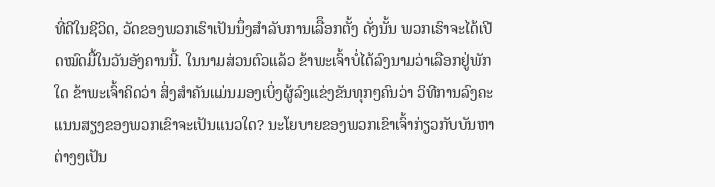ທີ່ດີໃນຊີວິດ, ວັດຂອງພວກເຮົາເປັນນຶ່ງສໍາລັບການເລືຶອກຕັ້ງ ດັ່ງນັ້ນ ພວກເຮົາຈະໄດ້ເປີດໝົດມື້ໃນວັນອັງຄານນີ້. ໃນນາມສ່ວນຕົວແລ້ວ ຂ້າພະເຈົ້າບໍ່ໄດ້ລົງນາມວ່າເລືອກຢູ່ພັກໃດ ຂ້າພະເຈົ້າຄິດວ່າ ສິ່ງສໍາຄັນແມ່ນມອງເບິ່ງຜູ້ລົງແຂ່ງຂັນທຸກໆຄົນວ່າ ວິທີການລົງຄະແນນສຽງຂອງພວກເຂົາຈະເປັນແນວໃດ? ນະໂຍບາຍຂອງພວກເຂົາເຈົ້າກ່ຽວກັບບັນຫາຕ່າງໆເປັນ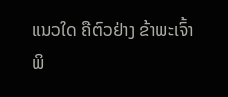ແນວໃດ ຄືຕົວຢ່າງ ຂ້າພະເຈົ້າພິ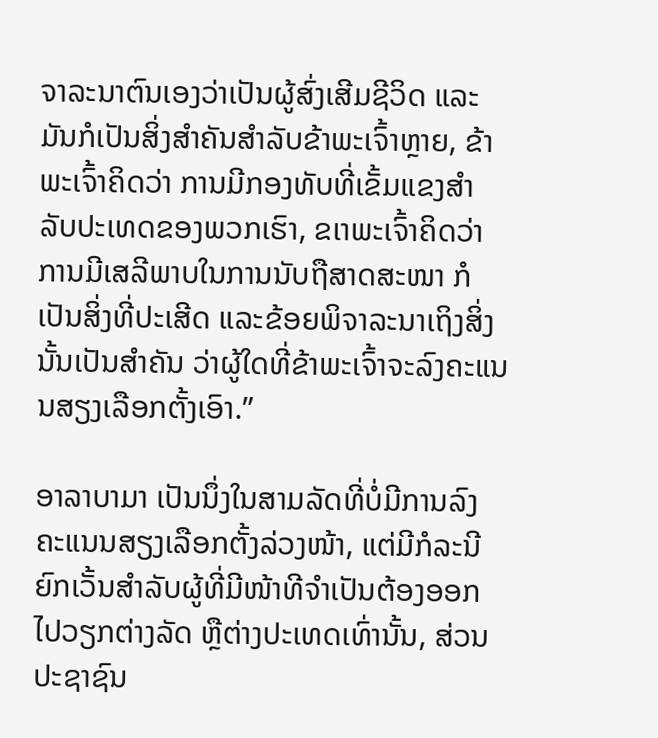ຈາລະນາຕົນເອງວ່າເປັນຜູ້ສົ່ງເສີມຊີວິດ ແລະມັນກໍເປັນສິ່ງສໍາຄັນສໍາລັບຂ້າພະເຈົ້າຫຼາຍ, ຂ້າພະເຈົ້າຄິດວ່າ ການມີກອງທັບທີ່ເຂັ້ມແຂງສໍາລັບປະເທດຂອງພວກເຮົາ, ຂເາພະເຈົ້າຄິດວ່າ ການມີເສລີພາບໃນການນັບຖືສາດສະໜາ ກໍເປັນສິ່ງທີ່ປະເສີດ ແລະຂ້ອຍພິຈາລະນາເຖິງສິ່ງນັ້ນເປັນສໍາຄັນ ວ່າຜູ້ໃດທີ່ຂ້າພະເຈົ້າຈະລົງຄະແນນສຽງເລືອກຕັ້ງເອົາ.”

ອາລາບາມາ ເປັນນຶ່ງໃນສາມລັດທີ່ບໍ່ມີການລົງຄະແນນສຽງເລືອກຕັ້ງລ່ວງໜ້າ, ແຕ່ມີກໍລະນີຍົກເວັ້ນສໍາລັບຜູ້ທີ່ມີໜ້າທີຈໍາເປັນຕ້ອງອອກໄປວຽກຕ່າງລັດ ຫຼືຕ່າງປະເທດເທົ່ານັ້ນ, ສ່ວນປະຊາຊົນ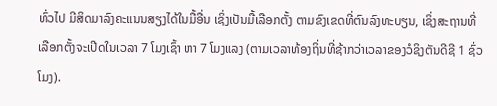ທົ່ວໄປ ມີສິດມາລົງຄະແນນສຽງໄດ້ໃນມື້ອື່ນ ເຊິ່ງເປັນມື້ເລືອກຕັ້ງ ຕາມຂົງເຂດທີ່ຕົນລົງທະບຽນ, ເຊິ່ງສະຖານທີ່ເລືອກຕັ້ງຈະເປີດໃນເວລາ 7 ໂມງເຊົ້າ ຫາ 7 ໂມງແລງ (ຕາມເວລາທ້ອງຖິ່ນທີ່ຊ້າກວ່າເວລາຂອງວໍຊິງຕັນດີຊີ 1 ຊົ່ວໂມງ).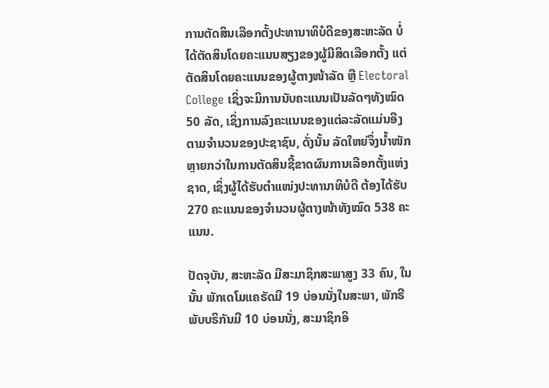ການຕັດສິນເລືອກຕັ້ງປະທານາທິບໍດີຂອງສະຫະລັດ ບໍ່ໄດ້ຕັດສິນໂດຍຄະແນນສຽງຂອງຜູ້ມີສິດເລືອກຕັ້ງ ແຕ່ຕັດສິນໂດຍຄະແນນຂອງຜູ້ຕາງໜ້າລັດ ຫຼື Electoral College ເຊິ່ງຈະມິການນັບຄະແນນເປັນລັດໆທັງໝົດ 50 ລັດ, ເຊິ່ງການລົງຄະແນນຂອງແຕ່ລະລັດແມ່ນອີງຕາມຈໍານວນຂອງປະຊາຊົນ, ດັ່ງນັ້ນ ລັດໃຫຍ່ຈຶ່ງນໍ້າໜັກຫຼາຍກວ່າໃນການຕັດສິນຊີ້ຂາດຜົນການເລືອກຕັ້ງແຫ່ງຊາດ, ເຊິ່ງຜູ້ໄດ້ຮັບຕໍາແໜ່ງປະທານາທິບໍດີ ຕ້ອງໄດ້ຮັບ 270 ຄະແນນຂອງຈໍານວນຜູ້ຕາງໜ້າທັງໝົດ 538 ຄະແນນ.

ປັດຈຸບັນ, ສະຫະລັດ ມີສະມາຊິກສະພາສູງ 33 ຄົນ, ໃນນັ້ນ ພັກເດໂມແຄຣັດມີ 19 ບ່ອນນັ່ງໃນສະພາ, ພັກຣີພັບບຣິກັນມີ 10 ບ່ອນນັ່ງ, ສະມາຊິກອິ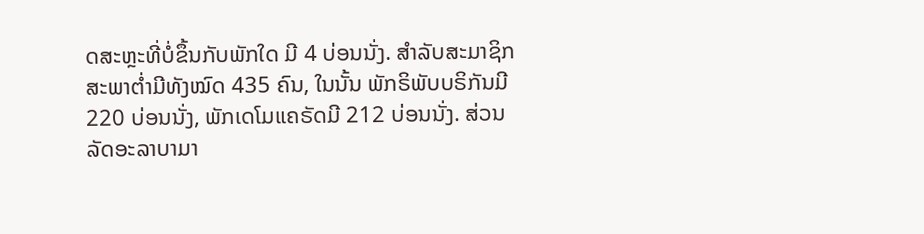ດສະຫຼະທີ່ບໍ່ຂຶ້ນກັບພັກໃດ ມີ 4 ບ່ອນນັ່ງ. ສໍາລັບສະມາຊິກສະພາຕໍ່າມີທັງໝົດ 435 ຄົນ, ໃນນັ້ນ ພັກຣິພັບບຣິກັນມີ 220 ບ່ອນນັ່ງ, ພັກເດໂມແຄຣັດມີ 212 ບ່ອນນັ່ງ. ສ່ວນລັດອະລາບາມາ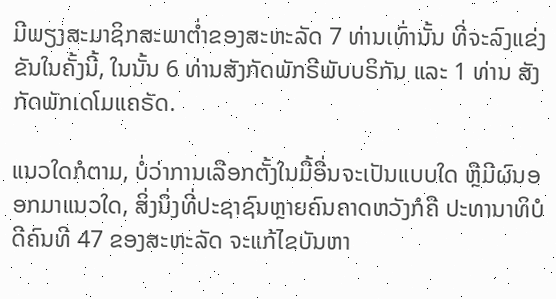ມີພຽງສະມາຊິກສະພາຕໍ່າຂອງສະຫະລັດ 7 ທ່ານເທົ່ານັ້ນ ທີ່ຈະລົງແຂ່ງຂັນໃນຄັ້ງນີ້, ໃນນັ້ນ 6 ທ່ານສັງກັດພັກຣີພັບບຣິກັນ ແລະ 1 ທ່ານ ສັງກັດພັກເດໂມແຄຣັດ.

ແນວໃດກໍຕາມ, ບໍ່ວ່າການເລືອກຕັ້ງໃນມື້ອື່ນຈະເປັນແບບໃດ ຫຼືມີຜົນອອກມາແນວໃດ, ສິ່ງນຶ່ງທີ່ປະຊາຊົນຫຼາຍຄົນຄາດຫວັງກໍຄື ປະທານາທິບໍດີຄົນທີ 47 ຂອງສະຫະລັດ ຈະແກ້ໄຂບັນຫາ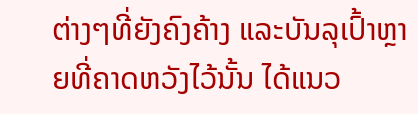ຕ່າງໆທີ່ຍັງຄົງຄ້າງ ແລະບັນລຸເປົ້າຫຼາຍທີ່ຄາດຫວັງໄວ້ນັ້ນ ໄດ້ແນວ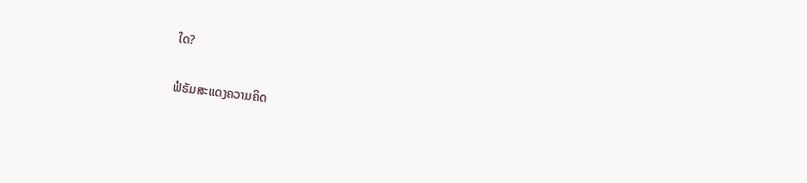ໃດ?

ຟໍຣັມສະແດງຄວາມຄິດ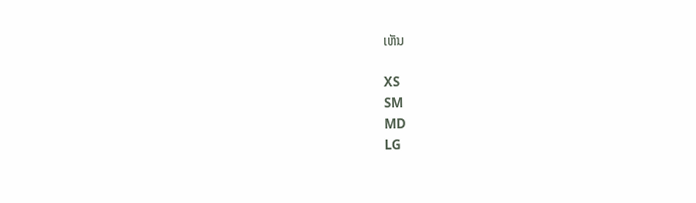ເຫັນ

XS
SM
MD
LG